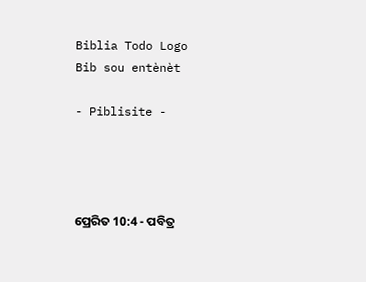Biblia Todo Logo
Bib sou entènèt

- Piblisite -




ପ୍ରେରିତ 10:4 - ପବିତ୍ର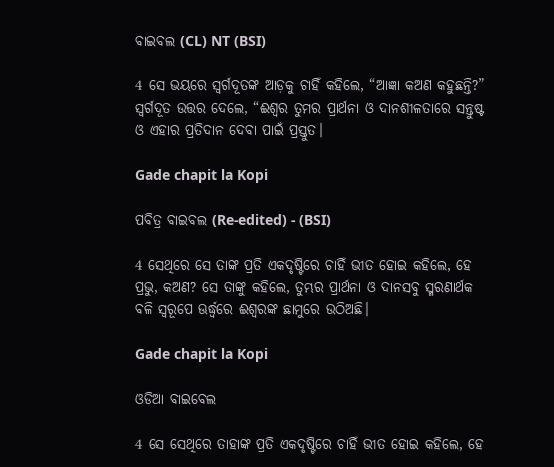ବାଇବଲ (CL) NT (BSI)

4 ସେ ଭୟରେ ସ୍ୱର୍ଗଦୂତଙ୍କ ଆଡ଼କୁ ଚାହିଁ କହିଲେ, “ଆଜ୍ଞା କଅଣ କହୁଛନ୍ତି?” ସ୍ୱର୍ଗଦୂତ ଉତ୍ତର ଦେଲେ, “ଈଶ୍ୱର ତୁମର ପ୍ରାର୍ଥନା ଓ ଦାନଶୀଳତାରେ ସନ୍ତୁଷ୍ଟ ଓ ଏହାର ପ୍ରତିଦାନ ଦେବା ପାଇଁ ପ୍ରସ୍ତୁତ।

Gade chapit la Kopi

ପବିତ୍ର ବାଇବଲ (Re-edited) - (BSI)

4 ସେଥିରେ ସେ ତାଙ୍କ ପ୍ରତି ଏକଦୃଷ୍ଟିରେ ଚାହିଁ ଭୀତ ହୋଇ କହିଲେ, ହେ ପ୍ରଭୁ, କଅଣ? ସେ ତାଙ୍କୁ କହିଲେ, ତୁମ୍ଭର ପ୍ରାର୍ଥନା ଓ ଦାନସବୁ ସ୍ମରଣାର୍ଥକ ବଳି ସ୍ଵରୂପେ ଊର୍ଦ୍ଧ୍ଵରେ ଈଶ୍ଵରଙ୍କ ଛାମୁରେ ଉଠିଅଛି।

Gade chapit la Kopi

ଓଡିଆ ବାଇବେଲ

4 ସେ ସେଥିରେ ତାହାଙ୍କ ପ୍ରତି ଏକଦୃଷ୍ଟିରେ ଚାହିଁ ଭୀତ ହୋଇ କହିଲେ, ହେ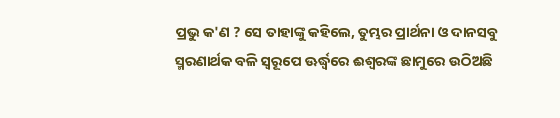ପ୍ରଭୁ କ'ଣ ? ସେ ତାହାଙ୍କୁ କହିଲେ, ତୁମ୍ଭର ପ୍ରାର୍ଥନା ଓ ଦାନସବୁ ସ୍ମରଣାର୍ଥକ ବଳି ସ୍ୱରୂପେ ଊର୍ଦ୍ଧ୍ୱରେ ଈଶ୍ୱରଙ୍କ ଛାମୁରେ ଉଠିଅଛି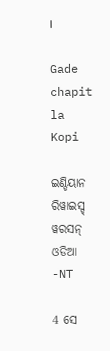।

Gade chapit la Kopi

ଇଣ୍ଡିୟାନ ରିୱାଇସ୍ଡ୍ ୱରସନ୍ ଓଡିଆ -NT

4 ସେ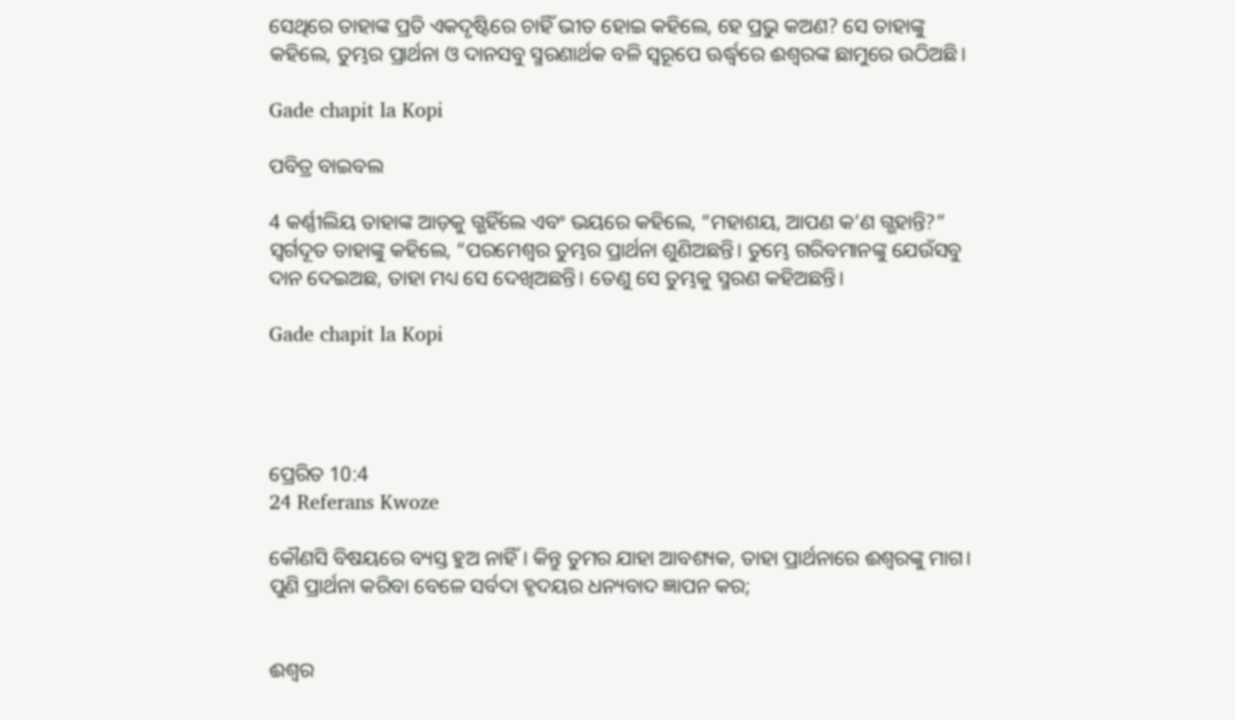ସେଥିରେ ତାହାଙ୍କ ପ୍ରତି ଏକଦୃଷ୍ଟିରେ ଚାହିଁ ଭୀତ ହୋଇ କହିଲେ, ହେ ପ୍ରଭୁ କଅଣ? ସେ ତାହାଙ୍କୁ କହିଲେ, ତୁମ୍ଭର ପ୍ରାର୍ଥନା ଓ ଦାନସବୁ ସ୍ମରଣାର୍ଥକ ବଳି ସ୍ୱରୂପେ ଊର୍ଦ୍ଧ୍ୱରେ ଈଶ୍ବରଙ୍କ ଛାମୁରେ ଉଠିଅଛି।

Gade chapit la Kopi

ପବିତ୍ର ବାଇବଲ

4 କର୍ଣ୍ଣୀଲିୟ ତାହାଙ୍କ ଆଡ଼କୁ ଗ୍ଭହିଁଲେ ଏବଂ ଭୟରେ କହିଲେ, “ମହାଶୟ, ଆପଣ କ’ଣ ଗ୍ଭହାନ୍ତି?” ସ୍ୱର୍ଗଦୂତ ତାହାଙ୍କୁ କହିଲେ, “ପରମେଶ୍ୱର ତୁମ୍ଭର ପ୍ରାର୍ଥନା ଶୁଣିଅଛନ୍ତି। ତୁମ୍ଭେ ଗରିବମାନଙ୍କୁ ଯେଉଁସବୁ ଦାନ ଦେଇଅଛ, ତାହା ମଧ୍ୟ ସେ ଦେଖିଅଛନ୍ତି। ତେଣୁ ସେ ତୁମ୍ଭକୁ ସ୍ମରଣ କହିଅଛନ୍ତି।

Gade chapit la Kopi




ପ୍ରେରିତ 10:4
24 Referans Kwoze

କୌଣସି ବିଷୟରେ ବ୍ୟସ୍ତ ହୁଅ ନାହିଁ। କିନ୍ତୁ ତୁମର ଯାହା ଆବଶ୍ୟକ, ତାହା ପ୍ରାର୍ଥନାରେ ଈଶ୍ୱରଙ୍କୁ ମାଗ। ପୁଣି ପ୍ରାର୍ଥନା କରିବା ବେଳେ ସର୍ବଦା ହୃଦୟର ଧନ୍ୟବାଦ ଜ୍ଞାପନ କର;


ଈଶ୍ୱର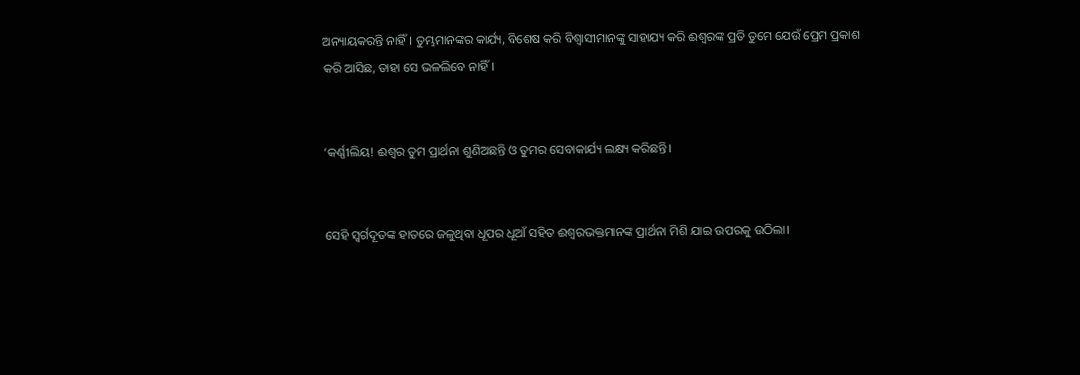ଅନ୍ୟାୟକରନ୍ତି ନାହିଁ। ତୁମ୍ଭମାନଙ୍କର କାର୍ଯ୍ୟ, ବିଶେଷ କରି ବିଶ୍ୱାସୀମାନଙ୍କୁ ସାହାଯ୍ୟ କରି ଈଶ୍ୱରଙ୍କ ପ୍ରତି ତୁମେ ଯେଉଁ ପ୍ରେମ ପ୍ରକାଶ କରି ଆସିଛ, ତାହା ସେ ଭଳଲିବେ ନାହିଁ।


‘କର୍ଣ୍ଣୀଲିୟ! ଈଶ୍ୱର ତୁମ ପ୍ରାର୍ଥନା ଶୁଣିଅଛନ୍ତି ଓ ତୁମର ସେବାକାର୍ଯ୍ୟ ଲକ୍ଷ୍ୟ କରିଛନ୍ତି।


ସେହି ସ୍ୱର୍ଗଦୂତଙ୍କ ହାତରେ ଜଳୁଥିବା ଧୂପର ଧୂଆଁ ସହିତ ଈଶ୍ୱରଭକ୍ତମାନଙ୍କ ପ୍ରାର୍ଥନା ମିଶି ଯାଇ ଉପରକୁ ଉଠିଲା।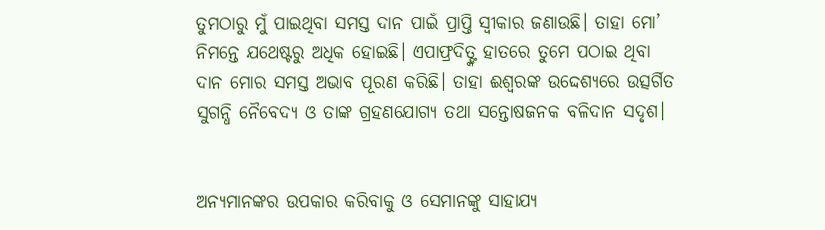ତୁମଠାରୁ ମୁଁ ପାଇଥିବା ସମସ୍ତ ଦାନ ପାଇଁ ପ୍ରାପ୍ତି ସ୍ୱୀକାର ଜଣାଉଛି। ତାହା ମୋ’ ନିମନ୍ତେ ଯଥେଷ୍ଟରୁ ଅଧିକ ହୋଇଛି। ଏପାଫ୍ରଦିତ୍ଙ୍କ ହାତରେ ତୁମେ ପଠାଇ ଥିବା ଦାନ ମୋର ସମସ୍ତ ଅଭାବ ପୂରଣ କରିଛି। ତାହା ଈଶ୍ୱରଙ୍କ ଉଦ୍ଦେଶ୍ୟରେ ଉତ୍ସର୍ଗିତ ସୁଗନ୍ଧି ନୈବେଦ୍ୟ ଓ ତାଙ୍କ ଗ୍ରହଣଯୋଗ୍ୟ ତଥା ସନ୍ତୋଷଜନକ ବଳିଦାନ ସଦୃଶ।


ଅନ୍ୟମାନଙ୍କର ଉପକାର କରିବାକୁ ଓ ସେମାନଙ୍କୁ ସାହାଯ୍ୟ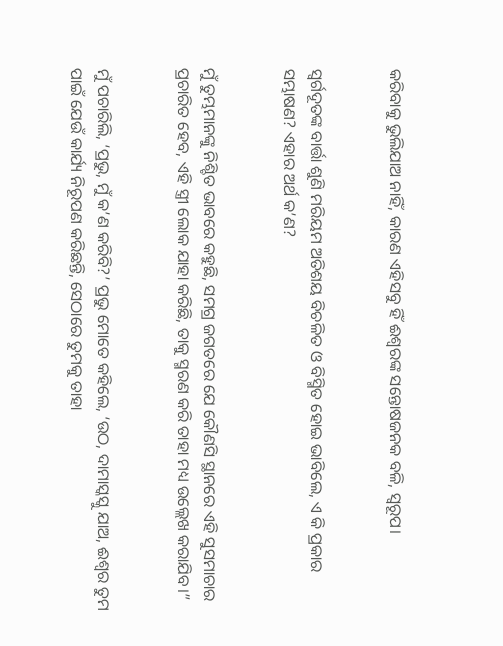କରିବାକୁ ଭୁଲିଯାଅ ନାହିଁ, କାରଣ ଏହିସବୁ ହିଁ ଈଶ୍ୱରଙ୍କ ସନ୍ତୋଷଜନକ ବଳି, ସ୍ୱରୂପ।


ସ୍ୱର୍ଗଦୂତଙ୍କ ବାର୍ତ୍ତା ଶୁଣି ମରିୟମ ଅତିଶୟ ବିଚଳିତ ଓ ବିସ୍ମିତ ହୋଇ ଭାବିଲେ, ଏ କି ପ୍ରକାର ସମ୍ଭାଷଣ? ଏହାର ଅର୍ଥ କ’ଣ?


ମୁଁ ତୁମ୍ଭମାନଙ୍କୁ ନିଶ୍ଚିତ ଭାବରେ କହୁଛି, ସମଗ୍ର ଜଗତରେ ଯେ କୌଣସି ସ୍ଥାନରେ ଏହି ସୁସମାଚାର ପ୍ରଚାରିତ ହେବ, ଏହି ସ୍ତ୍ରୀ ଲୋକ ଯାହା କରିଛି, ତାକୁ ସ୍ମରଣ କରି ତାହା ମଧ୍ୟ ଉଲ୍ଲେଖ କରାଯିବ।”


ମୁଁ ପଚାରିଲି, ‘ପ୍ରଭୁ, ମୁଁ କ’ଣ କରିବି?’ ପ୍ରଭୁ ମୋତେ କହିଲେ, ‘ଉଠ, ଦାମାସ୍କସ୍କୁ ଯାଅ, ଈଶ୍ୱର ତୁମ ପାଇଁ ଯେଉଁ କାର୍ଯ୍ୟ ନିରୂପଣ କରିଛନ୍ତି, ସେଠାରେ ତୁମକୁ ତାହା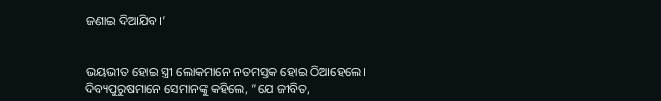ଜଣାଇ ଦିଆଯିବ।’


ଭୟଭୀତ ହୋଇ ସ୍ତ୍ରୀ ଲୋକମାନେ ନତମସ୍ତକ ହୋଇ ଠିଆହେଲେ। ଦିବ୍ୟପୁରୁଷମାନେ ସେମାନଙ୍କୁ କହିଲେ, “ଯେ ଜୀବିତ,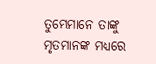ତୁମ୍ଭେମାନେ ତାଙ୍କୁ ମୃତମାନଙ୍କ ମଧ୍ୟରେ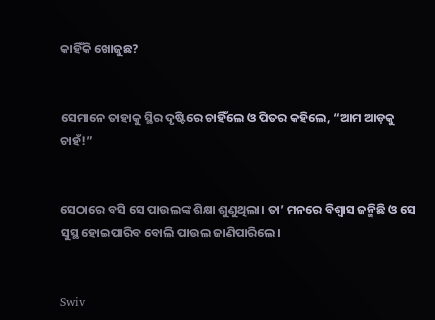କାହିଁକି ଖୋଜୁଛ?


ସେମାନେ ତାହାକୁ ସ୍ଥିର ଦୃଷ୍ଟିରେ ଚାହିଁଲେ ଓ ପିତର କହିଲେ, “ଆମ ଆଡ଼କୁ ଚାହଁ!”


ସେଠାରେ ବସି ସେ ପାଉଲଙ୍କ ଶିକ୍ଷା ଶୁଣୁଥିଲା। ତା’ ମନରେ ବିଶ୍ୱାସ ଜନ୍ମିଛି ଓ ସେ ସୁସ୍ଥ ହୋଇପାରିବ ବୋଲି ପାଉଲ ଜାଣିପାରିଲେ।


Swiv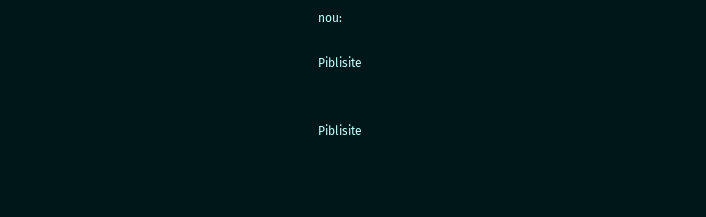nou:

Piblisite


Piblisite